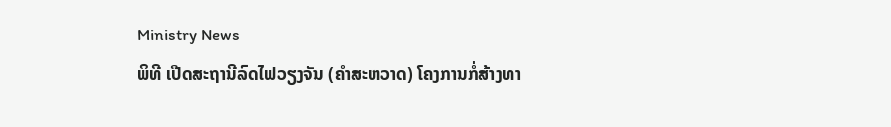Ministry News
ພິທີ ເປີດສະຖານີລົດໄຟວຽງຈັນ (ຄຳສະຫວາດ) ໂຄງການກໍ່ສ້າງທາ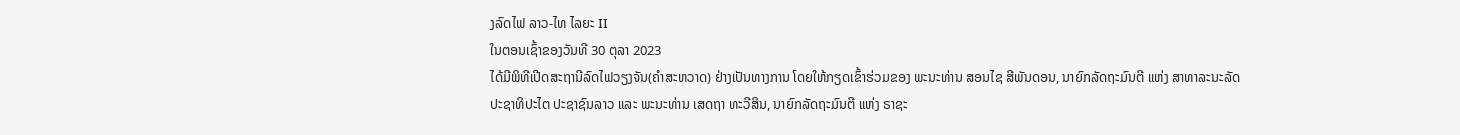ງລົດໄຟ ລາວ-ໄທ ໄລຍະ II
ໃນຕອນເຊົ້າຂອງວັນທີ 30 ຕຸລາ 2023
ໄດ້ມີພິທີເປີດສະຖານີລົດໄຟວຽງຈັນ(ຄຳສະຫວາດ) ຢ່າງເປັນທາງການ ໂດຍໃຫ້ກຽດເຂົ້າຮ່ວມຂອງ ພະນະທ່ານ ສອນໄຊ ສີພັນດອນ, ນາຍົກລັດຖະມົນຕີ ແຫ່ງ ສາທາລະນະລັດ ປະຊາທິປະໄຕ ປະຊາຊົນລາວ ແລະ ພະນະທ່ານ ເສດຖາ ທະວີສິນ, ນາຍົກລັດຖະມົນຕີ ແຫ່ງ ຣາຊະ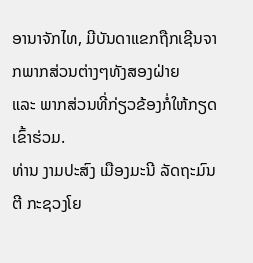ອານາຈັກໄທ, ມີບັນດາແຂກຖືກເຊີນຈາກພາກສ່ວນຕ່າງໆທັງສອງຝ່າຍ
ແລະ ພາກສ່ວນທີ່ກ່ຽວຂ້ອງກໍ່ໃຫ້ກຽດເຂົ້າຮ່ວມ.
ທ່ານ ງາມປະສົງ ເມືອງມະນີ ລັດຖະມົນຕີ ກະຊວງໂຍ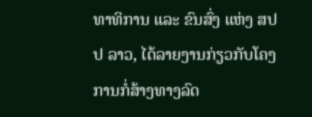ທາທິການ ແລະ ຂົນສົ່ງ ແຫ່ງ ສປປ ລາວ, ໄດ້ລາຍງານກ່ຽວກັບໂຄງການກໍ່ສ້າງທາງລົດ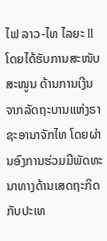ໄຟ ລາວ-ໄທ ໄລຍະ II ໂດຍໄດ້ຮັບການສະໜັບສະໜູນ ດ້ານການເງີນ ຈາກລັດຖະບານແຫ່ງຣາຊະອານາຈັກໄທ ໂດຍຜ່ານອົງການຮ່ວມມືພັດທະນາທາງດ້ານເສດຖະກິດ
ກັບປະເທ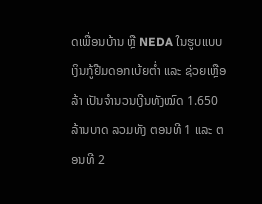ດເພື່ອນບ້ານ ຫຼື NEDA ໃນຮູບແບບເງິນກູ້ຢືມດອກເບ້ຍຕໍ່າ ແລະ ຊ່ວຍເຫຼືອລ້າ ເປັນຈຳນວນເງີນທັງໝົດ 1.650 ລ້ານບາດ ລວມທັງ ຕອນທີ 1 ແລະ ຕອນທີ 2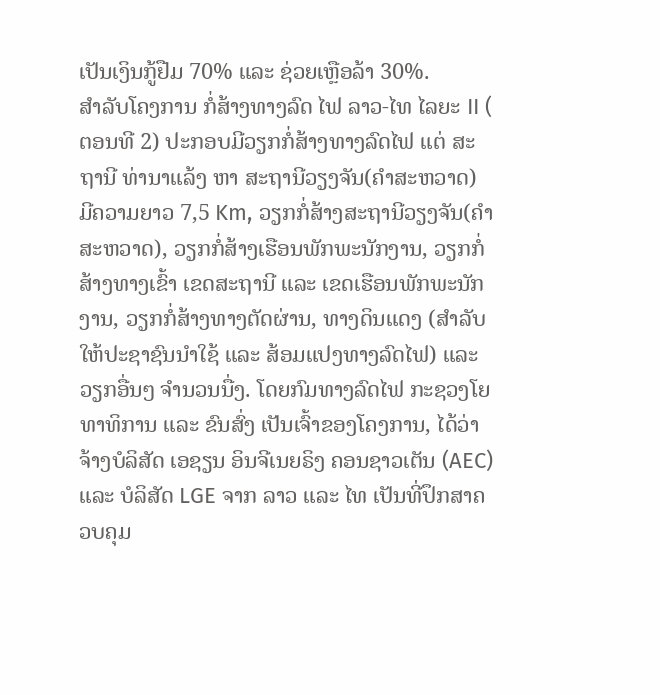ເປັນເງິນກູ້ຢືມ 70% ແລະ ຊ່ວຍເຫຼືອລ້າ 30%.
ສຳລັບໂຄງການ ກໍ່ສ້າງທາງລົດ ໄຟ ລາວ-ໄທ ໄລຍະ II ( ຕອນທີ 2) ປະກອບມີວຽກກໍ່ສ້າງທາງລົດໄຟ ແຕ່ ສະຖານີ ທ່ານາແລ້ງ ຫາ ສະຖານີວຽງຈັນ(ຄຳສະຫວາດ) ມີຄວາມຍາວ 7,5 Km, ວຽກກໍ່ສ້າງສະຖານີວຽງຈັນ(ຄຳສະຫວາດ), ວຽກກໍ່ສ້າງເຮືອນພັກພະນັກງານ, ວຽກກໍ່ສ້າງທາງເຂົ້າ ເຂດສະຖານີ ແລະ ເຂດເຮືອນພັກພະນັກງານ, ວຽກກໍ່ສ້າງທາງຕັດຜ່ານ, ທາງດິນແດງ (ສຳລັບໃຫ້ປະຊາຊົນນໍາໃຊ້ ແລະ ສ້ອມແປງທາງລົດໄຟ) ແລະ ວຽກອື່ນໆ ຈຳນວນນື່ງ. ໂດຍກົມທາງລົດໄຟ ກະຊວງໂຍທາທິການ ແລະ ຂົນສົ່ງ ເປັນເຈົ້າຂອງໂຄງການ, ໄດ້ວ່າຈ້າງບໍລິສັດ ເອຊຽນ ອິນຈີເນຍຣິງ ຄອນຊາວເຕັນ (AEC) ແລະ ບໍລິສັດ LGE ຈາກ ລາວ ແລະ ໄທ ເປັນທີ່ປຶກສາຄວບຄຸມ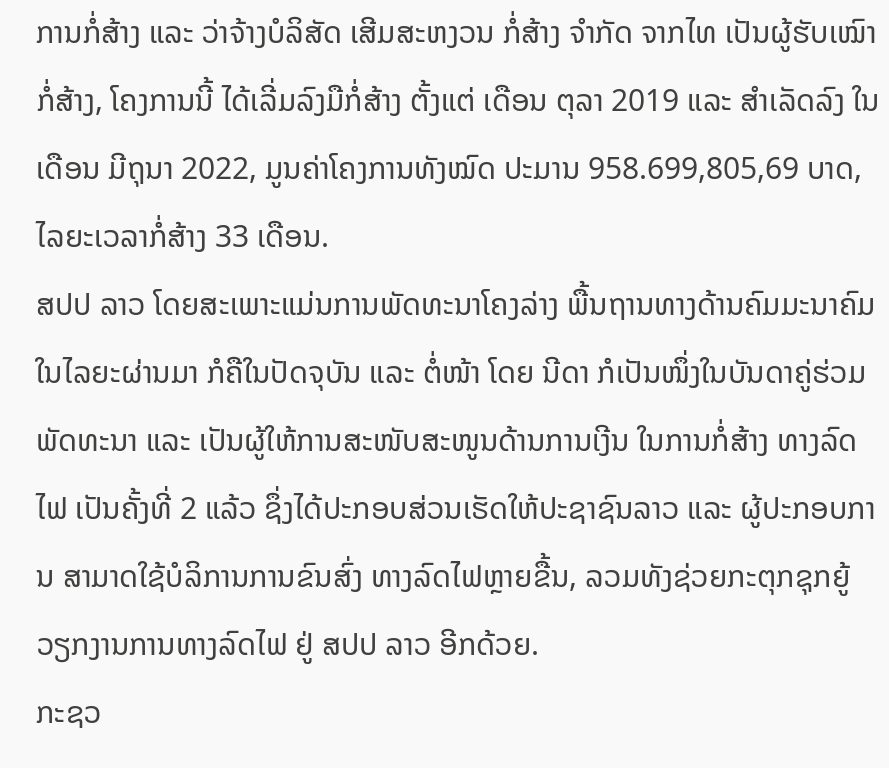ການກໍ່ສ້າງ ແລະ ວ່າຈ້າງບໍລິສັດ ເສີມສະຫງວນ ກໍ່ສ້າງ ຈໍາກັດ ຈາກໄທ ເປັນຜູ້ຮັບເໝົາກໍ່ສ້າງ, ໂຄງການນີ້ ໄດ້ເລີ່ມລົງມືກໍ່ສ້າງ ຕັ້ງແຕ່ ເດືອນ ຕຸລາ 2019 ແລະ ສໍາເລັດລົງ ໃນເດືອນ ມີຖຸນາ 2022, ມູນຄ່າໂຄງການທັງໝົດ ປະມານ 958.699,805,69 ບາດ, ໄລຍະເວລາກໍ່ສ້າງ 33 ເດືອນ.
ສປປ ລາວ ໂດຍສະເພາະແມ່ນການພັດທະນາໂຄງລ່າງ ພື້ນຖານທາງດ້ານຄົມມະນາຄົມ ໃນໄລຍະຜ່ານມາ ກໍຄືໃນປັດຈຸບັນ ແລະ ຕໍ່ໜ້າ ໂດຍ ນີດາ ກໍເປັນໜຶ່ງໃນບັນດາຄູ່ຮ່ວມພັດທະນາ ແລະ ເປັນຜູ້ໃຫ້ການສະໜັບສະໜູນດ້ານການເງີນ ໃນການກໍ່ສ້າງ ທາງລົດໄຟ ເປັນຄັ້ງທີ່ 2 ແລ້ວ ຊຶ່ງໄດ້ປະກອບສ່ວນເຮັດໃຫ້ປະຊາຊົນລາວ ແລະ ຜູ້ປະກອບການ ສາມາດໃຊ້ບໍລິການການຂົນສົ່ງ ທາງລົດໄຟຫຼາຍຂື້ນ, ລວມທັງຊ່ວຍກະຕຸກຊຸກຍູ້ ວຽກງານການທາງລົດໄຟ ຢູ່ ສປປ ລາວ ອີກດ້ວຍ.
ກະຊວ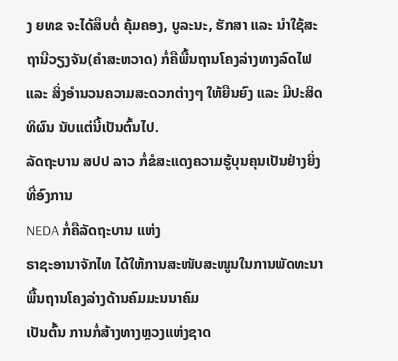ງ ຍທຂ ຈະໄດ້ສຶບຕໍ່ ຄຸ້ມຄອງ, ບູລະນະ, ຮັກສາ ແລະ ນໍາໃຊ້ສະຖານີວຽງຈັນ(ຄຳສະຫວາດ) ກໍ່ຄືພື້ນຖານໂຄງລ່າງທາງລົດໄຟ ແລະ ສິ່ງອຳນວນຄວາມສະດວກຕ່າງໆ ໃຫ້ຍືນຍົງ ແລະ ມີປະສິດທິຜົນ ນັບແຕ່ນີ້ເປັນຕົ້ນໄປ.
ລັດຖະບານ ສປປ ລາວ ກໍ່ຂໍສະແດງຄວາມຮູ້ບຸນຄຸນເປັນຢ່າງຍິ່ງທີ່ອົງການ
NEDA ກໍ່ຄືລັດຖະບານ ແຫ່ງ
ຣາຊະອານາຈັກໄທ ໄດ້ໃຫ້ການສະໜັບສະໜູນໃນການພັດທະນາພື້ນຖານໂຄງລ່າງດ້ານຄົມມະນນາຄົມ
ເປັນຕົ້ນ ການກໍ່ສ້າງທາງຫຼວງແຫ່ງຊາດ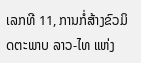ເລກທີ 11, ການກໍ່ສ້າງຂົວມິດຕະພາບ ລາວ-ໄທ ແຫ່ງ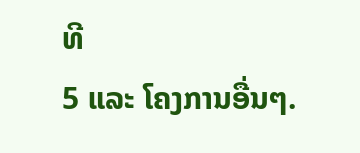ທີ
5 ແລະ ໂຄງການອື່ນໆ.